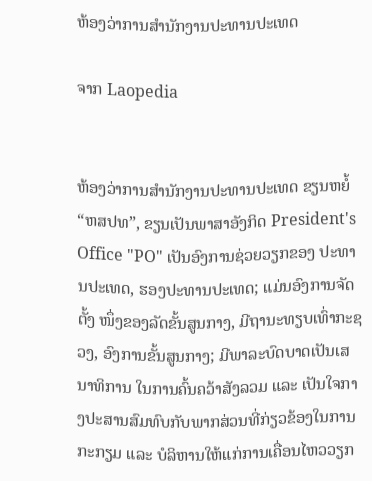ຫ້ອງວ່າການສຳນັກງານປະທານປະເທດ

ຈາກ Laopedia


ຫ້ອງວ່າການສໍານັກງານປະທານປະເທດ ຂຽນຫຍໍ້ “ຫສປທ”, ຂຽນເປັນພາສາອັງກິດ President's Office "PO" ເປັນອົງການຊ່ວຍວຽກຂອງ ປະທານປະເທດ, ຮອງປະທານປະເທດ; ແມ່ນອົງການຈັດຕັ້ງ ໜຶ່ງຂອງລັດຂັ້ນສູນກາງ, ມີຖານະທຽບເທົ່າກະຊວງ, ອົງການຂັ້ນສູນກາງ; ມີພາລະບົດບາດເປັນເສນາທິການ ໃນການຄົ້ນຄວ້າສັງລວມ ແລະ ເປັນໃຈກາງປະສານສົມທົບກັບພາກສ່ວນທີ່ກ່ຽວຂ້ອງໃນການກະກຽມ ແລະ ບໍລິຫານໃຫ້ແກ່ການເຄື່ອນໄຫວວຽກ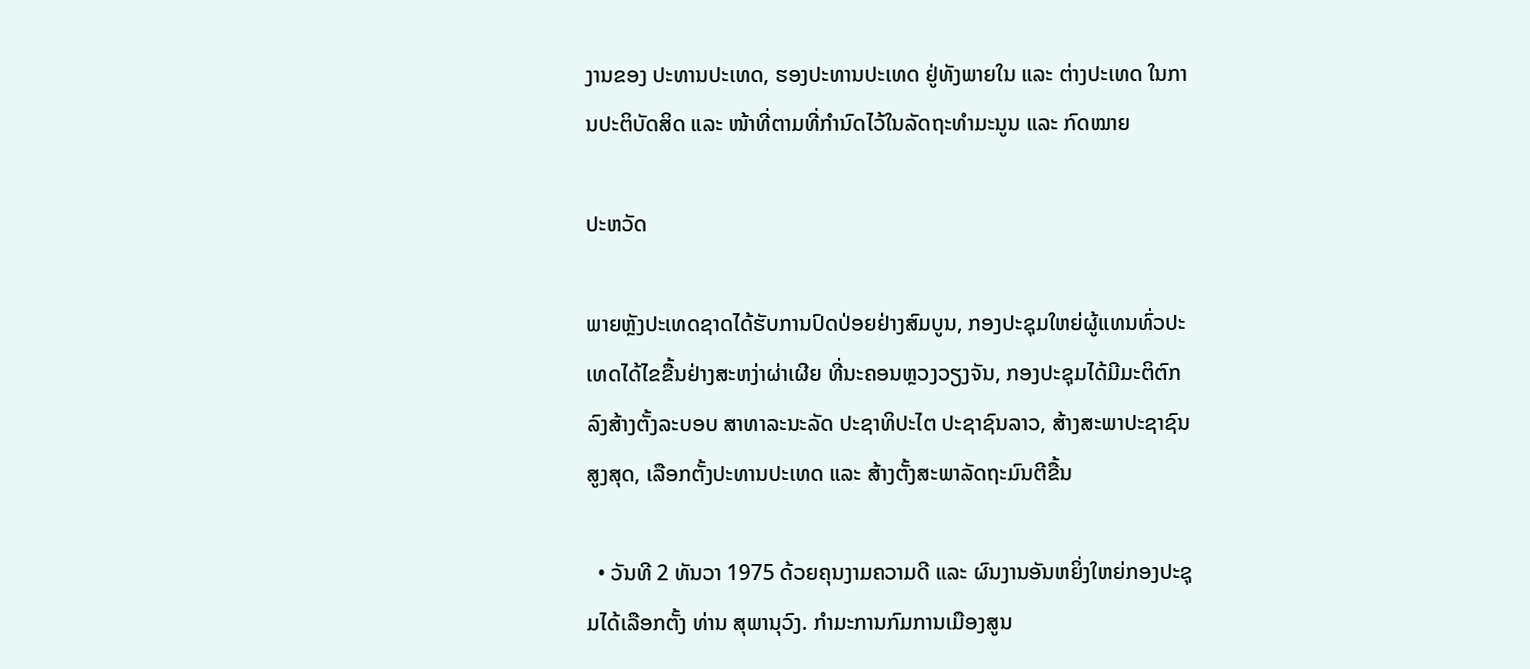ງານຂອງ ປະທານປະເທດ, ຮອງປະທານປະເທດ ຢູ່ທັງພາຍໃນ ແລະ ຕ່າງປະເທດ ໃນການປະຕິບັດສິດ ແລະ ໜ້າທີ່ຕາມທີ່ກຳນົດໄວ້ໃນລັດຖະທຳມະນູນ ແລະ ກົດໝາຍ

ປະຫວັດ

ພາຍຫຼັງປະເທດຊາດໄດ້ຮັບການປົດປ່ອຍຢ່າງສົມບູນ, ກອງປະຊຸມໃຫຍ່ຜູ້ແທນທົ່ວປະເທດໄດ້ໄຂຂື້ນຢ່າງສະຫງ່າຜ່າເຜີຍ ທີ່ນະຄອນຫຼວງວຽງຈັນ, ກອງປະຊຸມໄດ້ມີມະຕິຕົກລົງສ້າງຕັ້ງລະບອບ ສາທາລະນະລັດ ປະຊາທິປະໄຕ ປະຊາຊົນລາວ, ສ້າງສະພາປະຊາຊົນສູງສຸດ, ເລືອກຕັ້ງປະທານປະເທດ ແລະ ສ້າງຕັ້ງສະພາລັດຖະມົນຕີຂື້ນ

  • ວັນທີ 2 ທັນວາ 1975 ດ້ວຍຄຸນງາມຄວາມດີ ແລະ ຜົນງານອັນຫຍິ່ງໃຫຍ່ກອງປະຊຸມໄດ້ເລືອກຕັ້ງ ທ່ານ ສຸພານຸວົງ. ກຳມະການກົມການເມືອງສູນ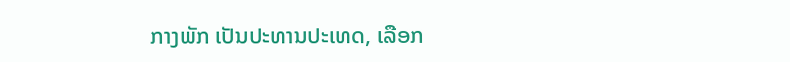ກາງພັກ ເປັນປະທານປະເທດ, ເລືອກ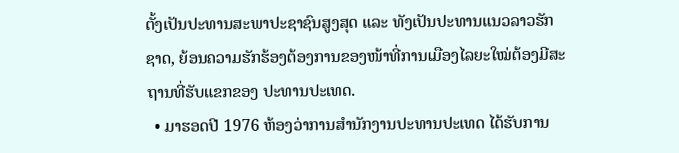ຕັ້ງເປັນປະທານສະພາປະຊາຊົນສູງສຸດ ແລະ ທັງເປັນປະທານແນວລາວຮັກຊາດ, ຍ້ອນຄວາມຮັກຮ້ອງຕ້ອງການຂອງໜ້າທີ່ການເມືອງໄລຍະໃໝ່ຕ້ອງມີສະຖານທີ່ຮັບແຂກຂອງ ປະທານປະເທດ.
  • ມາຮອດປີ 1976 ຫ້ອງວ່າການສໍານັກງານປະທານປະເທດ ໄດ້ຮັບການ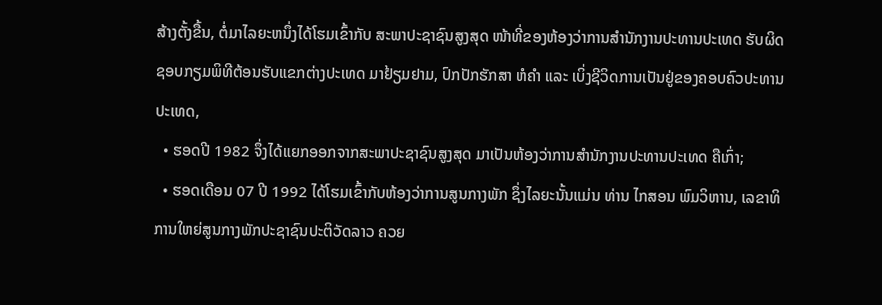ສ້າງຕັ້ງຂື້ນ, ຕໍ່ມາໄລຍະຫນຶ່ງໄດ້ໂຮມເຂົ້າກັບ ສະພາປະຊາຊົນສູງສຸດ ໜ້າທີ່ຂອງຫ້ອງວ່າການສໍານັກງານປະທານປະເທດ ຮັບຜິດຊອບກຽມພິທີຕ້ອນຮັບແຂກຕ່າງປະເທດ ມາຢ້ຽມຢາມ, ປົກປັກຮັກສາ ຫໍຄໍາ ແລະ ເບິ່ງຊີວິດການເປັນຢູ່ຂອງຄອບຄົວປະທານປະເທດ,
  • ຮອດປີ 1982 ຈຶ່ງໄດ້ແຍກອອກຈາກສະພາປະຊາຊົນສູງສຸດ ມາເປັນຫ້ອງວ່າການສໍານັກງານປະທານປະເທດ ຄືເກົ່າ;
  • ຮອດເດືອນ 07 ປີ 1992 ໄດ້ໂຮມເຂົ້າກັບຫ້ອງວ່າການສູນກາງພັກ ຊຶ່ງໄລຍະນັ້ນແມ່ນ ທ່ານ ໄກສອນ ພົມວິຫານ, ເລຂາທິການໃຫຍ່ສູນກາງພັກປະຊາຊົນປະຕິວັດລາວ ຄວຍ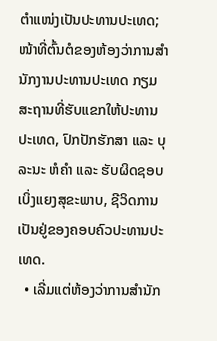ຕຳແໜ່ງເປັນປະທານປະເທດ; ໜ້າທີ່ຕົ້ນຕໍຂອງຫ້ອງວ່າການສໍາ ນັກງານປະທານປະເທດ ກຽມສະຖານທີ່ຮັບແຂກໃຫ້ປະທານປະເທດ, ປົກປັກຮັກສາ ແລະ ບຸລະນະ ຫໍຄໍາ ແລະ ຮັບຜິດຊອບ ເບິ່ງແຍງສຸຂະພາບ, ຊີວິດການເປັນຢູ່ຂອງຄອບຄົວປະທານປະເທດ.
  • ເລີ່ມແຕ່ຫ້ອງວ່າການສໍານັກ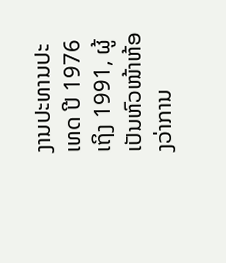ງານປະທານປະເທດ ປີ 1976 ເຖິງ 1991, ຜູ້ເປັນຫົວໜ້າຫ້ອງວ່າການ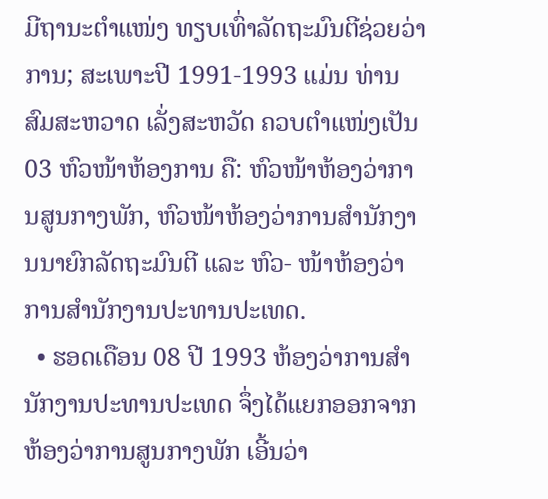ມີຖານະຕໍາແໜ່ງ ທຽບເທົ່າລັດຖະມົນຕີຊ່ວຍວ່າການ; ສະເພາະປີ 1991-1993 ແມ່ນ ທ່ານ ສົມສະຫວາດ ເລັ່ງສະຫວັດ ຄວບຕຳແໜ່ງເປັນ 03 ຫົວໜ້າຫ້ອງການ ຄື: ຫົວໜ້າຫ້ອງວ່າການສູນກາງພັກ, ຫົວໜ້າຫ້ອງວ່າການສໍານັກງານນາຍົກລັດຖະມົນຕີ ແລະ ຫົວ- ໜ້າຫ້ອງວ່າການສໍານັກງານປະທານປະເທດ.
  • ຮອດເດືອນ 08 ປີ 1993 ຫ້ອງວ່າການສໍານັກງານປະທານປະເທດ ຈຶ່ງໄດ້ແຍກອອກຈາກຫ້ອງວ່າການສູນກາງພັກ ເອີ້ນວ່າ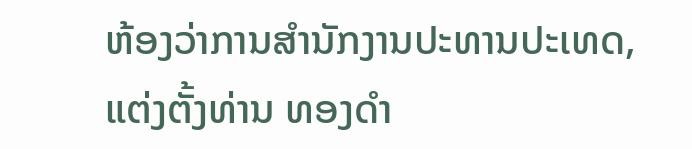ຫ້ອງວ່າການສໍານັກງານປະທານປະເທດ, ແຕ່ງຕັ້ງທ່ານ ທອງດຳ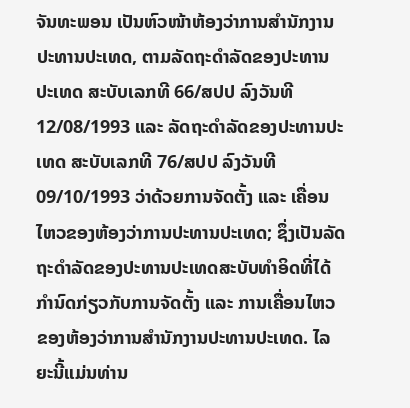ຈັນທະພອນ ເປັນຫົວໜ້າຫ້ອງວ່າການສໍານັກງານປະທານປະເທດ, ຕາມລັດຖະດຳລັດຂອງປະທານປະເທດ ສະບັບເລກທີ 66/ສປປ ລົງວັນທີ 12/08/1993 ແລະ ລັດຖະດຳລັດຂອງປະທານປະເທດ ສະບັບເລກທີ 76/ສປປ ລົງວັນທີ 09/10/1993 ວ່າດ້ວຍການຈັດຕັ້ງ ແລະ ເຄື່ອນໄຫວຂອງຫ້ອງວ່າການປະທານປະເທດ; ຊຶ່ງເປັນລັດຖະດຳລັດຂອງປະທານປະເທດສະບັບທຳອິດທີ່ໄດ້ກຳນົດກ່ຽວກັບການຈັດຕັ້ງ ແລະ ການເຄື່ອນໄຫວຂອງຫ້ອງວ່າການສໍານັກງານປະທານປະເທດ. ໄລຍະນີ້ແມ່ນທ່ານ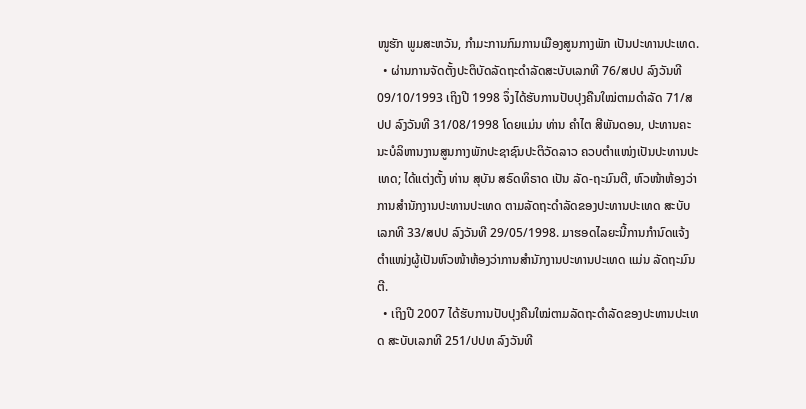ໜູຮັກ ພູມສະຫວັນ, ກໍາມະການກົມການເມືອງສູນກາງພັກ ເປັນປະທານປະເທດ.
  • ຜ່ານການຈັດຕັ້ງປະຕິບັດລັດຖະດຳລັດສະບັບເລກທີ 76/ສປປ ລົງວັນທີ 09/10/1993 ເຖິງປີ 1998 ຈຶ່ງໄດ້ຮັບການປັບປຸງຄືນໃໝ່ຕາມດຳລັດ 71/ສປປ ລົງວັນທີ 31/08/1998 ໂດຍແມ່ນ ທ່ານ ຄໍາໄຕ ສີພັນດອນ, ປະທານຄະນະບໍລິຫານງານສູນກາງພັກປະຊາຊົນປະຕິວັດລາວ ຄວບຕຳແໜ່ງເປັນປະທານປະເທດ; ໄດ້ແຕ່ງຕັ້ງ ທ່ານ ສຸບັນ ສຣົດທິຣາດ ເປັນ ລັດ-ຖະມົນຕີ, ຫົວໜ້າຫ້ອງວ່າການສໍານັກງານປະທານປະເທດ ຕາມລັດຖະດຳລັດຂອງປະທານປະເທດ ສະບັບເລກທີ 33/ສປປ ລົງວັນທີ 29/05/1998. ມາຮອດໄລຍະນີ້ການກຳນົດແຈ້ງຕຳແໜ່ງຜູ້ເປັນຫົວໜ້າຫ້ອງວ່າການສໍານັກງານປະທານປະເທດ ແມ່ນ ລັດຖະມົນຕີ.
  • ເຖິງປີ 2007 ໄດ້ຮັບການປັບປຸງຄືນໃໝ່ຕາມລັດຖະດຳລັດຂອງປະທານປະເທດ ສະບັບເລກທີ 251/ປປທ ລົງວັນທີ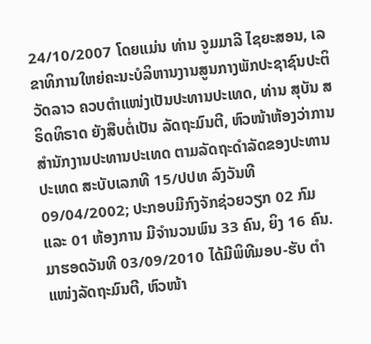24/10/2007 ໂດຍແມ່ນ ທ່ານ ຈູມມາລີ ໄຊຍະສອນ, ເລຂາທິການໃຫຍ່ຄະນະບໍລິຫານງານສູນກາງພັກປະຊາຊົນປະຕິວັດລາວ ຄວບຕຳແໜ່ງເປັນປະທານປະເທດ, ທ່ານ ສຸບັນ ສຣິດທິຣາດ ຍັງສືບຕໍ່ເປັນ ລັດຖະມົນຕີ, ຫົວໜ້າຫ້ອງວ່າການສໍານັກງານປະທານປະເທດ ຕາມລັດຖະດຳລັດຂອງປະທານປະເທດ ສະບັບເລກທີ 15/ປປທ ລົງວັນທີ 09/04/2002; ປະກອບມີກົງຈັກຊ່ວຍວຽກ 02 ກົມ ແລະ 01 ຫ້ອງການ ມີຈຳນວນພົນ 33 ຄົນ, ຍິງ 16 ຄົນ. ມາຮອດວັນທີ 03/09/2010 ໄດ້ມີພິທີມອບ-ຮັບ ຕຳແໜ່ງລັດຖະມົນຕີ, ຫົວໜ້າ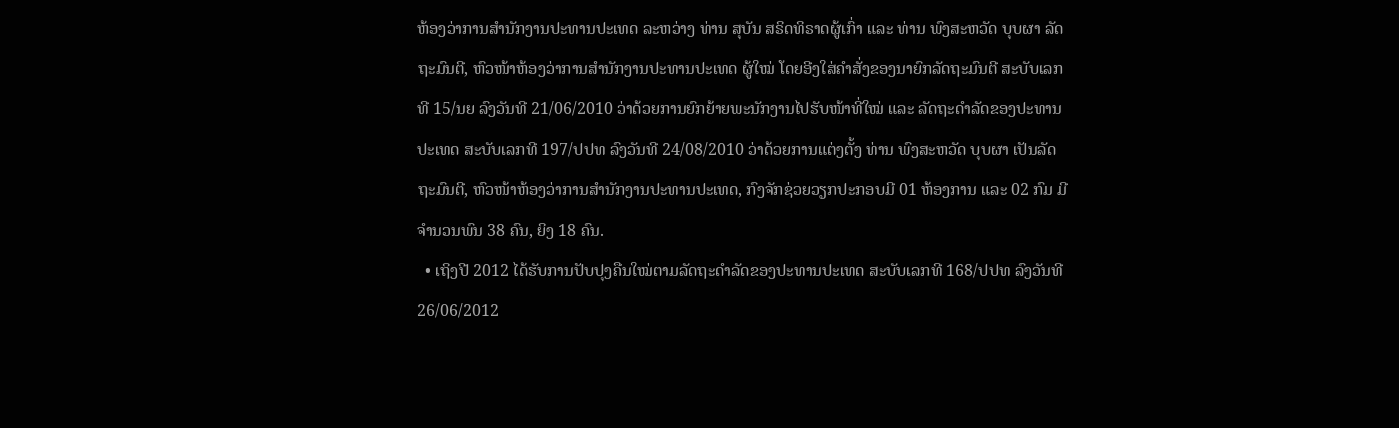ຫ້ອງວ່າການສໍານັກງານປະທານປະເທດ ລະຫວ່າງ ທ່ານ ສຸບັນ ສຣິດທິຣາດຜູ້ເກົ່າ ແລະ ທ່ານ ພົງສະຫວັດ ບຸບຜາ ລັດຖະມົນຕີ, ຫົວໜ້າຫ້ອງວ່າການສໍານັກງານປະທານປະເທດ ຜູ້ໃໝ່ ໂດຍອີງໃສ່ຄໍາສັ່ງຂອງນາຍົກລັດຖະມົນຕີ ສະບັບເລກທີ 15/ນຍ ລົງວັນທີ 21/06/2010 ວ່າດ້ວຍການຍົກຍ້າຍພະນັກງານໄປຮັບໜ້າທີ່ໃໝ່ ແລະ ລັດຖະດຳລັດຂອງປະທານປະເທດ ສະບັບເລກທີ 197/ປປທ ລົງວັນທີ 24/08/2010 ວ່າດ້ວຍການແຕ່ງຕັ້ງ ທ່ານ ພົງສະຫວັດ ບຸບຜາ ເປັນລັດຖະມົນຕີ, ຫົວໜ້າຫ້ອງວ່າການສຳນັກງານປະທານປະເທດ, ກົງຈັກຊ່ວຍວຽກປະກອບມີ 01 ຫ້ອງການ ແລະ 02 ກົມ ມີຈໍານວນພົນ 38 ຄົນ, ຍິງ 18 ຄົນ.
  • ເຖິງປີ 2012 ໄດ້ຮັບການປັບປຸງຄືນໃໝ່ຕາມລັດຖະດຳລັດຂອງປະທານປະເທດ ສະບັບເລກທີ 168/ປປທ ລົງວັນທີ 26/06/2012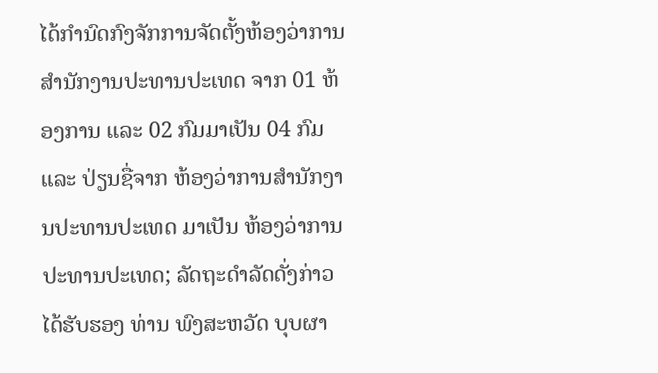ໄດ້ກຳນົດກົງຈັກການຈັດຕັ້ງຫ້ອງວ່າການສໍານັກງານປະທານປະເທດ ຈາກ 01 ຫ້ອງການ ແລະ 02 ກົມມາເປັນ 04 ກົມ ແລະ ປ່ຽນຊື່ຈາກ ຫ້ອງວ່າການສໍານັກງານປະທານປະເທດ ມາເປັນ ຫ້ອງວ່າການປະທານປະເທດ; ລັດຖະດຳລັດດັ່ງກ່າວໄດ້ຮັບຮອງ ທ່ານ ພົງສະຫວັດ ບຸບຜາ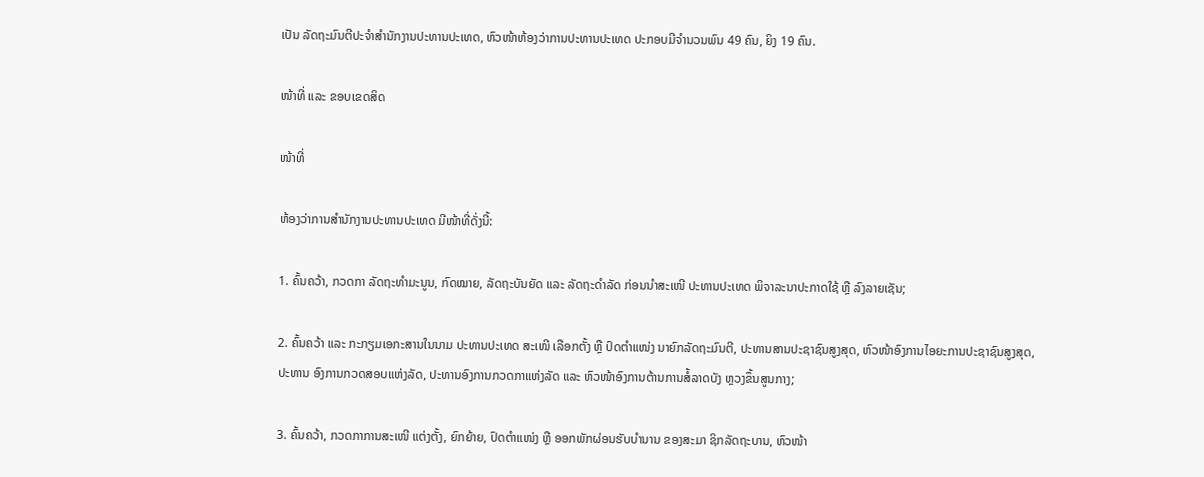ເປັນ ລັດຖະມົນຕີປະຈຳສຳນັກງານປະທານປະເທດ, ຫົວໜ້າຫ້ອງວ່າການປະທານປະເທດ ປະກອບມີຈໍານວນພົນ 49 ຄົນ, ຍິງ 19 ຄົນ.

ໜ້າທີ່ ແລະ ຂອບເຂດສິດ

ໜ້າທີ່

ຫ້ອງວ່າການສໍານັກງານປະທານປະເທດ ມີໜ້າທີ່ດັ່ງນີ້:

1. ຄົ້ນຄວ້າ, ກວດກາ ລັດຖະທຳມະນູນ, ກົດໝາຍ, ລັດຖະບັນຍັດ ແລະ ລັດຖະດຳລັດ ກ່ອນນໍາສະເໜີ ປະທານປະເທດ ພິຈາລະນາປະກາດໃຊ້ ຫຼື ລົງລາຍເຊັນ;

2. ຄົ້ນຄວ້າ ແລະ ກະກຽມເອກະສານໃນນາມ ປະທານປະເທດ ສະເໜີ ເລືອກຕັ້ງ ຫຼື ປົດຕຳແໜ່ງ ນາຍົກລັດຖະມົນຕີ, ປະທານສານປະຊາຊົນສູງສຸດ, ຫົວໜ້າອົງການໄອຍະການປະຊາຊົນສູງສຸດ, ປະທານ ອົງການກວດສອບແຫ່ງລັດ, ປະທານອົງການກວດກາແຫ່ງລັດ ແລະ ຫົວໜ້າອົງການຕ້ານການສໍ້ລາດບັງ ຫຼວງຂຶ້ນສູນກາງ;

3. ຄົ້ນຄວ້າ, ກວດກາການສະເໜີ ແຕ່ງຕັ້ງ, ຍົກຍ້າຍ, ປົດຕຳແໜ່ງ ຫຼື ອອກພັກຜ່ອນຮັບບຳນານ ຂອງສະມາ ຊິກລັດຖະບານ, ຫົວໜ້າ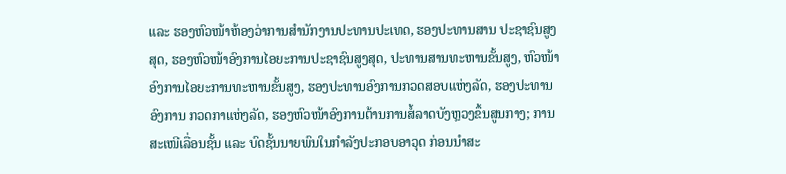ແລະ ຮອງຫົວໜ້າຫ້ອງວ່າການສໍານັກງານປະທານປະເທດ, ຮອງປະທານສານ ປະຊາຊົນສູງສຸດ, ຮອງຫົວໜ້າອົງການໄອຍະການປະຊາຊົນສູງສຸດ, ປະທານສານທະຫານຂັ້ນສູງ, ຫົວໜ້າ ອົງການໄອຍະການທະຫານຂັ້ນສູງ, ຮອງປະທານອົງການກວດສອບແຫ່ງລັດ, ຮອງປະທານອົງການ ກວດກາແຫ່ງລັດ, ຮອງຫົວໜ້າອົງການຕ້ານການສໍ້ລາດບັງຫຼວງຂຶ້ນສູນກາງ; ການສະເໜີເລື່ອນຊັ້ນ ແລະ ບົດຊັ້ນນາຍພົນໃນກຳລັງປະກອບອາວຸດ ກ່ອນນໍາສະ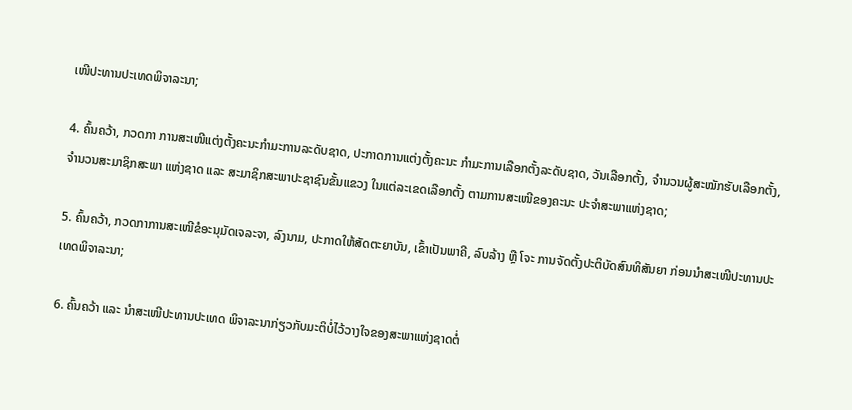ເໜີປະທານປະເທດພິຈາລະນາ;

4. ຄົ້ນຄວ້າ, ກວດກາ ການສະເໜີແຕ່ງຕັ້ງຄະນະກຳມະການລະດັບຊາດ, ປະກາດການແຕ່ງຕັ້ງຄະນະ ກຳມະການເລືອກຕັ້ງລະດັບຊາດ, ວັນເລືອກຕັ້ງ, ຈໍານວນຜູ້ສະໝັກຮັບເລືອກຕັ້ງ, ຈໍານວນສະມາຊິກສະພາ ແຫ່ງຊາດ ແລະ ສະມາຊິກສະພາປະຊາຊົນຂັ້ນແຂວງ ໃນແຕ່ລະເຂດເລືອກຕັ້ງ ຕາມການສະເໜີຂອງຄະນະ ປະຈຳສະພາແຫ່ງຊາດ;

5. ຄົ້ນຄວ້າ, ກວດກາການສະເໜີຂໍອະນຸມັດເຈລະຈາ, ລົງນາມ, ປະກາດໃຫ້ສັດຕະຍາບັນ, ເຂົ້າເປັນພາຄີ, ລົບລ້າງ ຫຼື ໂຈະ ການຈັດຕັ້ງປະຕິບັດສົນທິສັນຍາ ກ່ອນນໍາສະເໜີປະທານປະເທດພິຈາລະນາ;

6. ຄົ້ນຄວ້າ ແລະ ນໍາສະເໜີປະທານປະເທດ ພິຈາລະນາກ່ຽວກັບມະຕິບໍ່ໄວ້ວາງໃຈຂອງສະພາແຫ່ງຊາດຕໍ່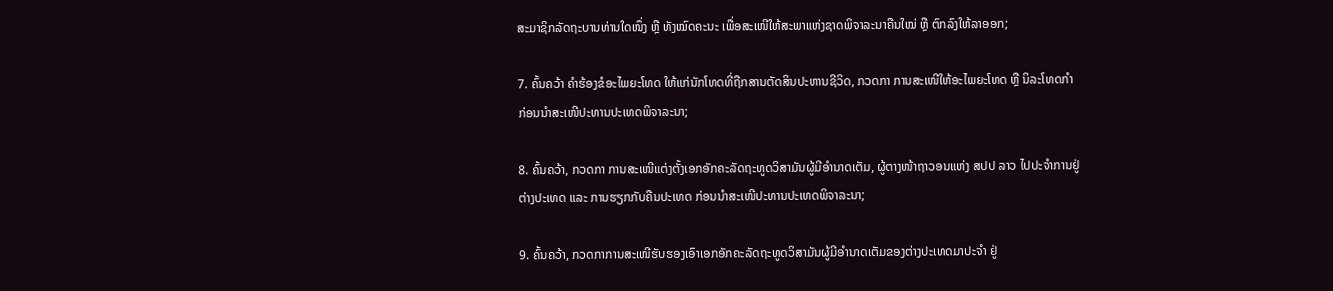ສະມາຊິກລັດຖະບານທ່ານໃດໜຶ່ງ ຫຼື ທັງໝົດຄະນະ ເພື່ອສະເໜີໃຫ້ສະພາແຫ່ງຊາດພິຈາລະນາຄືນໃໝ່ ຫຼື ຕົກລົງໃຫ້ລາອອກ;

7. ຄົ້ນຄວ້າ ຄໍາຮ້ອງຂໍອະໄພຍະໂທດ ໃຫ້ແກ່ນັກໂທດທີ່ຖືກສານຕັດສິນປະຫານຊີວິດ, ກວດກາ ການສະເໜີໃຫ້ອະໄພຍະໂທດ ຫຼື ນິລະໂທດກຳ ກ່ອນນໍາສະເໜີປະທານປະເທດພິຈາລະນາ;

8. ຄົ້ນຄວ້າ, ກວດກາ ການສະເໜີແຕ່ງຕັ້ງເອກອັກຄະລັດຖະທູດວິສາມັນຜູ້ມີອຳນາດເຕັມ, ຜູ້ຕາງໜ້າຖາວອນແຫ່ງ ສປປ ລາວ ໄປປະຈຳການຢູ່ຕ່າງປະເທດ ແລະ ການຮຽກກັບຄືນປະເທດ ກ່ອນນໍາສະເໜີປະທານປະເທດພິຈາລະນາ;

9. ຄົ້ນຄວ້າ, ກວດກາການສະເໜີຮັບຮອງເອົາເອກອັກຄະລັດຖະທູດວິສາມັນຜູ້ມີອຳນາດເຕັມຂອງຕ່າງປະເທດມາປະຈໍາ ຢູ່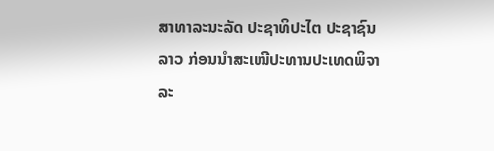ສາທາລະນະລັດ ປະຊາທິປະໄຕ ປະຊາຊົນລາວ ກ່ອນນໍາສະເໜີປະທານປະເທດພິຈາລະ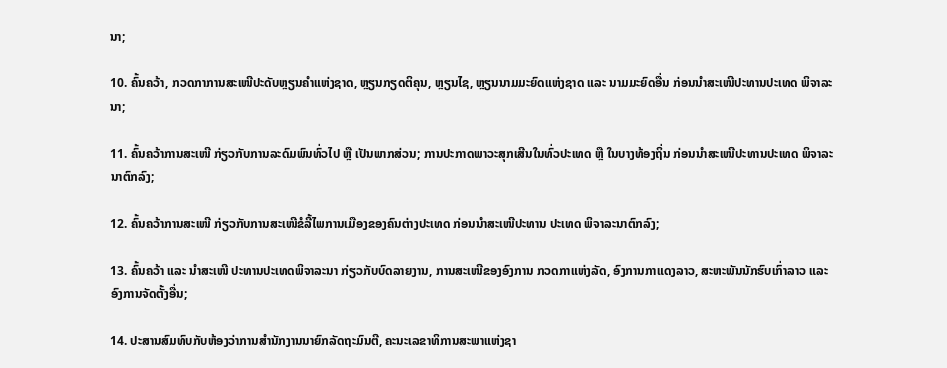ນາ;

10. ຄົ້ນຄວ້າ, ກວດກາການສະເໜີປະດັບຫຼຽນຄໍາແຫ່ງຊາດ, ຫຼຽນກຽດຕິຄຸນ, ຫຼຽນໄຊ, ຫຼຽນນາມມະຍົດແຫ່ງຊາດ ແລະ ນາມມະຍົດອື່ນ ກ່ອນນໍາສະເໜີປະທານປະເທດ ພິຈາລະນາ;

11. ຄົ້ນຄວ້າການສະເໜີ ກ່ຽວກັບການລະດົມພົນທົ່ວໄປ ຫຼື ເປັນພາກສ່ວນ; ການປະກາດພາວະສຸກເສີນໃນທົ່ວປະເທດ ຫຼື ໃນບາງທ້ອງຖິ່ນ ກ່ອນນໍາສະເໜີປະທານປະເທດ ພິຈາລະນາຕົກລົງ;

12. ຄົ້ນຄວ້າການສະເໜີ ກ່ຽວກັບການສະເໜີຂໍລີ້ໄພການເມືອງຂອງຄົນຕ່າງປະເທດ ກ່ອນນໍາສະເໜີປະທານ ປະເທດ ພິຈາລະນາຕົກລົງ;

13. ຄົ້ນຄວ້າ ແລະ ນໍາສະເໜີ ປະທານປະເທດພິຈາລະນາ ກ່ຽວກັບບົດລາຍງານ, ການສະເໜີຂອງອົງການ ກວດກາແຫ່ງລັດ, ອົງການກາແດງລາວ, ສະຫະພັນນັກຮົບເກົ່າລາວ ແລະ ອົງການຈັດຕັ້ງອື່ນ;

14. ປະສານສົມທົບກັບຫ້ອງວ່າການສໍານັກງານນາຍົກລັດຖະມົນຕີ, ຄະນະເລຂາທິການສະພາແຫ່ງຊາ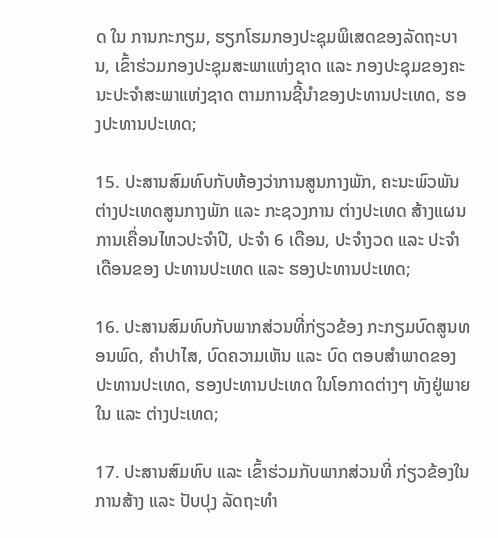ດ ໃນ ການກະກຽມ, ຮຽກໂຮມກອງປະຊຸມພິເສດຂອງລັດຖະບານ, ເຂົ້າຮ່ວມກອງປະຊຸມສະພາແຫ່ງຊາດ ແລະ ກອງປະຊຸມຂອງຄະນະປະຈຳສະພາແຫ່ງຊາດ ຕາມການຊີ້ນໍາຂອງປະທານປະເທດ, ຮອງປະທານປະເທດ;

15. ປະສານສົມທົບກັບຫ້ອງວ່າການສູນກາງພັກ, ຄະນະພົວພັນຕ່າງປະເທດສູນກາງພັກ ແລະ ກະຊວງການ ຕ່າງປະເທດ ສ້າງແຜນການເຄື່ອນໄຫວປະຈໍາປີ, ປະຈຳ 6 ເດືອນ, ປະຈຳງວດ ແລະ ປະຈໍາເດືອນຂອງ ປະທານປະເທດ ແລະ ຮອງປະທານປະເທດ;

16. ປະສານສົມທົບກັບພາກສ່ວນທີ່ກ່ຽວຂ້ອງ ກະກຽມບົດສູນທອນພົດ, ຄໍາປາໄສ, ບົດຄວາມເຫັນ ແລະ ບົດ ຕອບສໍາພາດຂອງ ປະທານປະເທດ, ຮອງປະທານປະເທດ ໃນໂອກາດຕ່າງໆ ທັງຢູ່ພາຍໃນ ແລະ ຕ່າງປະເທດ;

17. ປະສານສົມທົບ ແລະ ເຂົ້າຮ່ວມກັບພາກສ່ວນທີ່ ກ່ຽວຂ້ອງໃນການສ້າງ ແລະ ປັບປຸງ ລັດຖະທຳ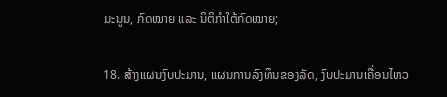ມະນູນ, ກົດໝາຍ ແລະ ນິຕິກຳໃຕ້ກົດໝາຍ;

18. ສ້າງແຜນງົບປະມານ, ແຜນການລົງທຶນຂອງລັດ, ງົບປະມານເຄື່ອນໄຫວ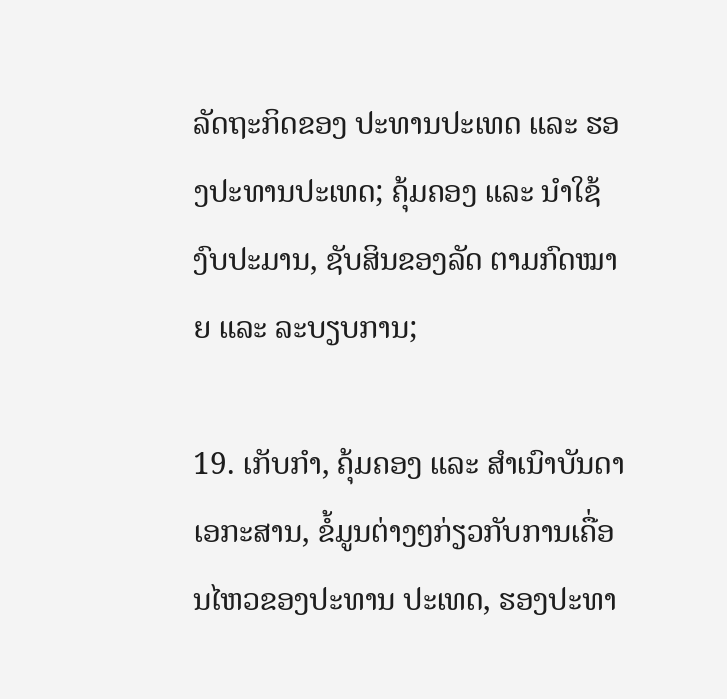ລັດຖະກິດຂອງ ປະທານປະເທດ ແລະ ຮອງປະທານປະເທດ; ຄຸ້ມຄອງ ແລະ ນໍາໃຊ້ງົບປະມານ, ຊັບສິນຂອງລັດ ຕາມກົດໝາຍ ແລະ ລະບຽບການ;

19. ເກັບກຳ, ຄຸ້ມຄອງ ແລະ ສຳເນົາບັນດາເອກະສານ, ຂໍ້ມູນຕ່າງໆກ່ຽວກັບການເຄື່ອນໄຫວຂອງປະທານ ປະເທດ, ຮອງປະທາ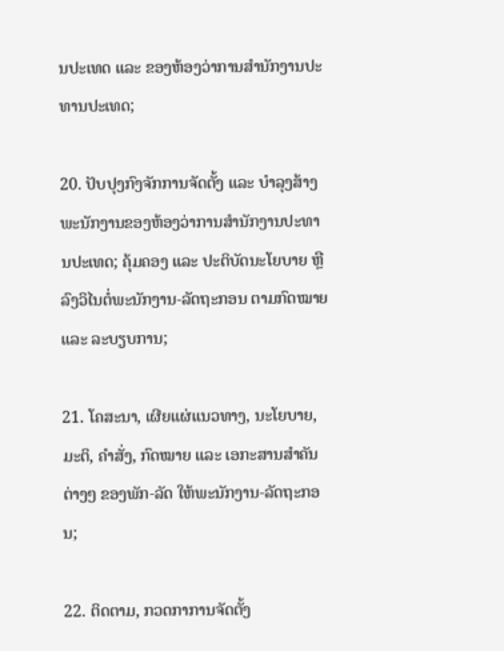ນປະເທດ ແລະ ຂອງຫ້ອງວ່າການສໍານັກງານປະທານປະເທດ;

20. ປັບປຸງກົງຈັກການຈັດຕັ້ງ ແລະ ບຳລຸງສ້າງພະນັກງານຂອງຫ້ອງວ່າການສໍານັກງານປະທານປະເທດ; ຄຸ້ມຄອງ ແລະ ປະຕິບັດນະໂຍບາຍ ຫຼື ລົງວິໄນຕໍ່ພະນັກງານ-ລັດຖະກອນ ຕາມກົດໝາຍ ແລະ ລະບຽບການ;

21. ໂຄສະນາ, ເຜີຍແຜ່ແນວທາງ, ນະໂຍບາຍ, ມະຕິ, ຄໍາສັ່ງ, ກົດໝາຍ ແລະ ເອກະສານສໍາຄັນຕ່າງໆ ຂອງພັກ-ລັດ ໃຫ້ພະນັກງານ-ລັດຖະກອນ;

22. ຕິດຕາມ, ກວດກາການຈັດຕັ້ງ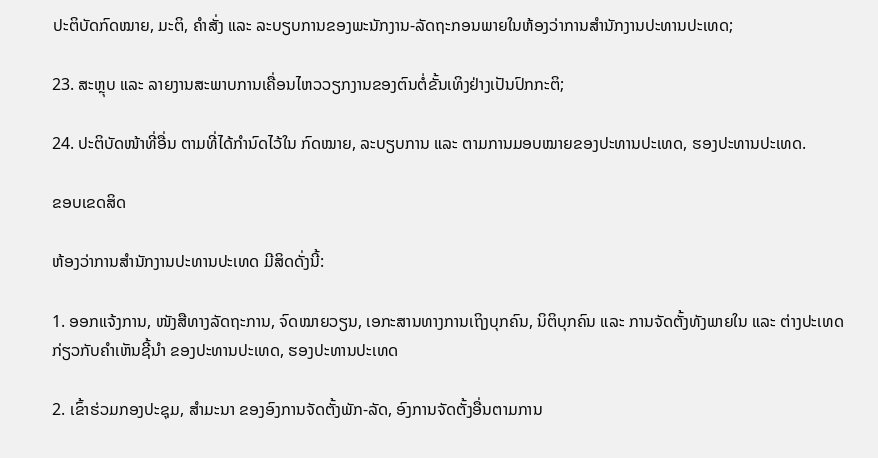ປະຕິບັດກົດໝາຍ, ມະຕິ, ຄໍາສັ່ງ ແລະ ລະບຽບການຂອງພະນັກງານ-ລັດຖະກອນພາຍໃນຫ້ອງວ່າການສໍານັກງານປະທານປະເທດ;

23. ສະຫຼຸບ ແລະ ລາຍງານສະພາບການເຄື່ອນໄຫວວຽກງານຂອງຕົນຕໍ່ຂັ້ນເທິງຢ່າງເປັນປົກກະຕິ;

24. ປະຕິບັດໜ້າທີ່ອື່ນ ຕາມທີ່ໄດ້ກຳນົດໄວ້ໃນ ກົດໝາຍ, ລະບຽບການ ແລະ ຕາມການມອບໝາຍຂອງປະທານປະເທດ, ຮອງປະທານປະເທດ.

ຂອບເຂດສິດ

ຫ້ອງວ່າການສໍານັກງານປະທານປະເທດ ມີສິດດັ່ງນີ້:

1. ອອກແຈ້ງການ, ໜັງສືທາງລັດຖະການ, ຈົດໝາຍວຽນ, ເອກະສານທາງການເຖິງບຸກຄົນ, ນິຕິບຸກຄົນ ແລະ ການຈັດຕັ້ງທັງພາຍໃນ ແລະ ຕ່າງປະເທດ ກ່ຽວກັບຄໍາເຫັນຊີ້ນໍາ ຂອງປະທານປະເທດ, ຮອງປະທານປະເທດ

2. ເຂົ້າຮ່ວມກອງປະຊຸມ, ສໍາມະນາ ຂອງອົງການຈັດຕັ້ງພັກ-ລັດ, ອົງການຈັດຕັ້ງອື່ນຕາມການ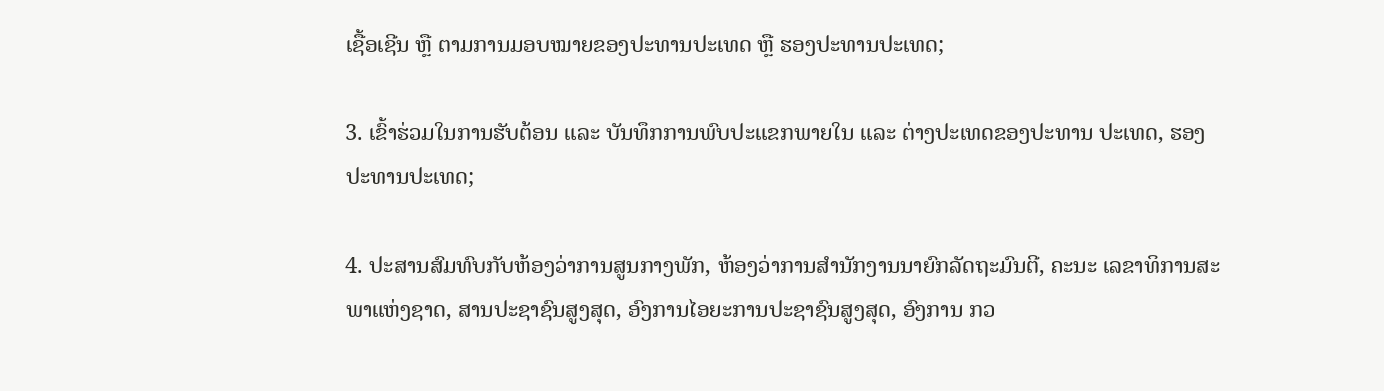ເຊື້ອເຊີນ ຫຼື ຕາມການມອບໝາຍຂອງປະທານປະເທດ ຫຼື ຮອງປະທານປະເທດ;

3. ເຂົ້າຮ່ວມໃນການຮັບຕ້ອນ ແລະ ບັນທຶກການພົບປະແຂກພາຍໃນ ແລະ ຕ່າງປະເທດຂອງປະທານ ປະເທດ, ຮອງປະທານປະເທດ;

4. ປະສານສົມທົບກັບຫ້ອງວ່າການສູນກາງພັກ, ຫ້ອງວ່າການສໍານັກງານນາຍົກລັດຖະມົນຕີ, ຄະນະ ເລຂາທິການສະພາແຫ່ງຊາດ, ສານປະຊາຊົນສູງສຸດ, ອົງການໄອຍະການປະຊາຊົນສູງສຸດ, ອົງການ ກວ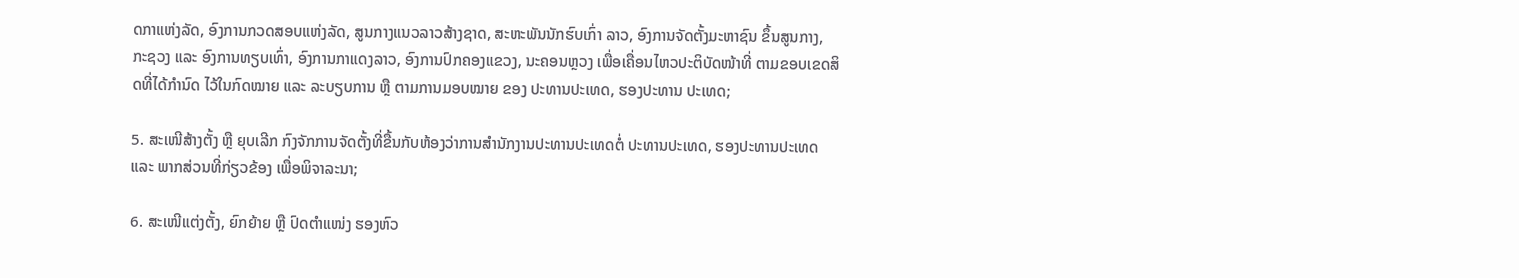ດກາແຫ່ງລັດ, ອົງການກວດສອບແຫ່ງລັດ, ສູນກາງແນວລາວສ້າງຊາດ, ສະຫະພັນນັກຮົບເກົ່າ ລາວ, ອົງການຈັດຕັ້ງມະຫາຊົນ ຂຶ້ນສູນກາງ, ກະຊວງ ແລະ ອົງການທຽບເທົ່າ, ອົງການກາແດງລາວ, ອົງການປົກຄອງແຂວງ, ນະຄອນຫຼວງ ເພື່ອເຄື່ອນໄຫວປະຕິບັດໜ້າທີ່ ຕາມຂອບເຂດສິດທີ່ໄດ້ກຳນົດ ໄວ້ໃນກົດໝາຍ ແລະ ລະບຽບການ ຫຼື ຕາມການມອບໝາຍ ຂອງ ປະທານປະເທດ, ຮອງປະທານ ປະເທດ;

5. ສະເໜີສ້າງຕັ້ງ ຫຼື ຍຸບເລີກ ກົງຈັກການຈັດຕັ້ງທີ່ຂື້ນກັບຫ້ອງວ່າການສໍານັກງານປະທານປະເທດຕໍ່ ປະທານປະເທດ, ຮອງປະທານປະເທດ ແລະ ພາກສ່ວນທີ່ກ່ຽວຂ້ອງ ເພື່ອພິຈາລະນາ;

6. ສະເໜີແຕ່ງຕັ້ງ, ຍົກຍ້າຍ ຫຼື ປົດຕຳແໜ່ງ ຮອງຫົວ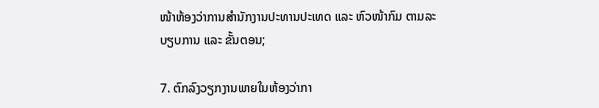ໜ້າຫ້ອງວ່າການສໍານັກງານປະທານປະເທດ ແລະ ຫົວໜ້າກົມ ຕາມລະບຽບການ ແລະ ຂັ້ນຕອນ;

7. ຕົກລົງວຽກງານພາຍໃນຫ້ອງວ່າກາ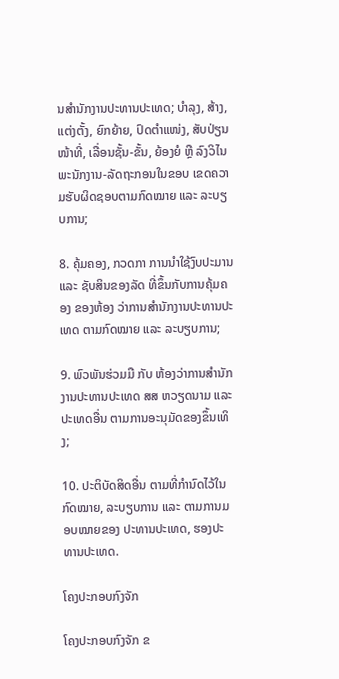ນສໍານັກງານປະທານປະເທດ; ບຳລຸງ, ສ້າງ, ແຕ່ງຕັ້ງ, ຍົກຍ້າຍ, ປົດຕຳແໜ່ງ, ສັບປ່ຽນໜ້າທີ່, ເລື່ອນຊັ້ນ-ຂັ້ນ, ຍ້ອງຍໍ ຫຼື ລົງວິໄນພະນັກງານ-ລັດຖະກອນໃນຂອບ ເຂດຄວາມຮັບຜິດຊອບຕາມກົດໝາຍ ແລະ ລະບຽບການ;

8. ຄຸ້ມຄອງ, ກວດກາ ການນໍາໃຊ້ງົບປະມານ ແລະ ຊັບສິນຂອງລັດ ທີ່ຂຶ້ນກັບການຄຸ້ມຄອງ ຂອງຫ້ອງ ວ່າການສໍານັກງານປະທານປະເທດ ຕາມກົດໝາຍ ແລະ ລະບຽບການ;

9. ພົວພັນຮ່ວມມື ກັບ ຫ້ອງວ່າການສໍານັກງານປະທານປະເທດ ສສ ຫວຽດນາມ ແລະ ປະເທດອື່ນ ຕາມການອະນຸມັດຂອງຂຶ້ນເທິງ;

10. ປະຕິບັດສິດອື່ນ ຕາມທີ່ກຳນົດໄວ້ໃນກົດໝາຍ, ລະບຽບການ ແລະ ຕາມການມອບໝາຍຂອງ ປະທານປະເທດ, ຮອງປະທານປະເທດ.

ໂຄງປະກອບກົງຈັກ

ໂຄງປະກອບກົງຈັກ ຂ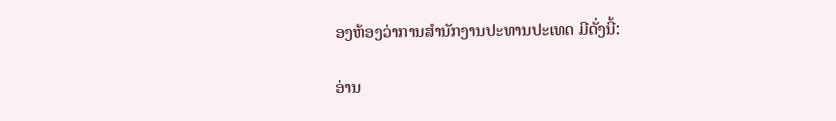ອງຫ້ອງວ່າການສໍານັກງານປະທານປະເທດ ມີດັ່ງນີ້:

ອ່ານ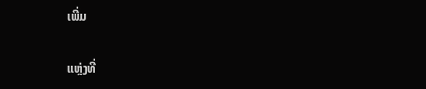ເພີ່ມ

ແຫຼ່ງທີ່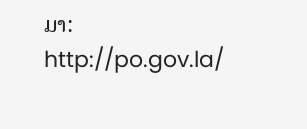ມາ: http://po.gov.la/